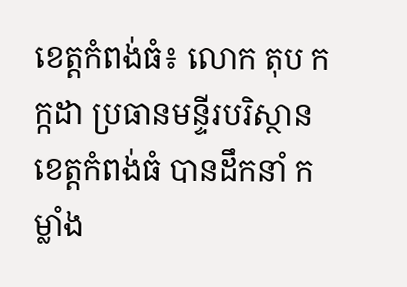ខេត្តកំពង់ធំ៖ លោក តុប កក្កដា ប្រធានមន្ទីរបរិស្ថានខេត្តកំពង់ធំ បានដឹកនាំ កម្លាំង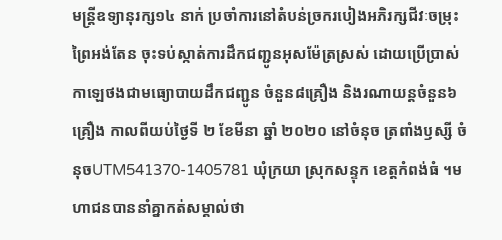មន្ត្រីឧទ្យានុរក្ស១៤ នាក់ ប្រចាំការនៅតំបន់ច្រករបៀងអភិរក្សជីវៈចម្រុះព្រៃអង់តែន ចុះទប់ស្កាត់ការដឹកជញ្ជូនអុសម៉ែត្រស្រស់ ដោយប្រើប្រាស់កាឡេថងជាមធ្យោបាយដឹកជញ្ជូន ចំនួន៨គ្រឿង និងរណាយន្តចំនួន៦គ្រឿង កាលពីយប់ថ្ងៃទី ២ ខែមីនា ឆ្នាំ ២០២០ នៅចំនុច ត្រពាំងឫស្សី ចំនុចUTM541370-1405781 ឃុំក្រយា ស្រុកសន្ទុក ខេត្តកំពង់ធំ ។មហាជនបាននាំគ្នាកត់សម្គាល់ថា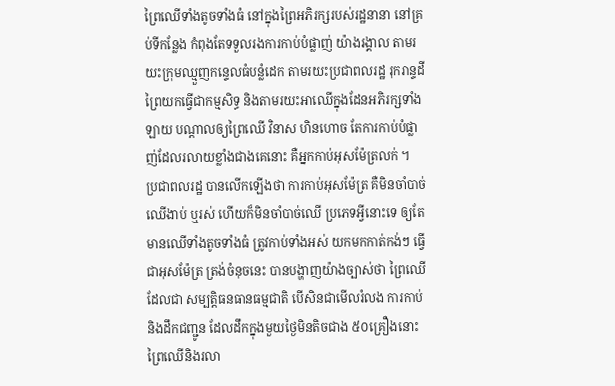ព្រៃឈើទាំងតូចទាំងធំ នៅក្នុងព្រៃអភិរក្សរបស់រដ្ឋនានា នៅគ្រប់ទីកន្លែង កំពុងតែទទួលរងការកាប់បំផ្លាញ់ យ៉ាងរង្គាល តាមរយះក្រុមឈ្មួញកន្ទេលធំបន្លំដេក តាមរយះប្រជាពលរដ្ឋ រុករាន្ទដីព្រៃយកធ្វើជាកម្មសិទ្ធ និងតាមរយះអាឈើក្នុងដែនអភិរក្សទាំងឡាយ បណ្តាលឲ្យព្រៃឈើ វិនាស ហិនហោច តែការកាប់បំផ្លាញ់ដែលរលាយខ្លាំងជាងគេនោះ គឺអ្នកកាប់អុសម៉ែត្រលក់ ។
ប្រជាពលរដ្ឋ បានលើកឡើងថា ការកាប់អុសម៉ែត្រ គឺមិនចាំបាច់ឈើងាប់ ឬរស់ ហើយក៏មិនចាំបាច់ឈើ ប្រភេទអ្វីនោះទេ ឲ្យតែមានឈើទាំងតូចទាំងធំ ត្រូវកាប់ទាំងអស់ យកមកកាត់កង់ៗ ធ្វើជាអុសម៉ែត្រ ត្រង់ចំនុចនេះ បានបង្ហាញយ៉ាងច្បាស់ថា ព្រៃឈើដែលជា សម្បត្តិធនធានធម្មជាតិ បើសិនជាមើលរំលង ការកាប់ និងដឹកជញ្ជូន ដែលដឹកក្នុងមួយថ្ងៃមិនតិចជាង ៥០គ្រឿងនោះ ព្រៃឈើនិងរលា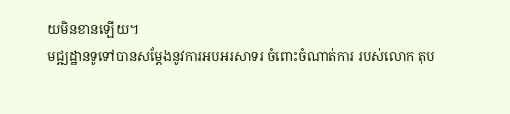យមិនខានឡើយ។
មជ្ឍដ្ឋានទូទៅបានសម្តែងនូវការអបអរសាទរ ចំពោះចំណាត់ការ របស់លោក តុប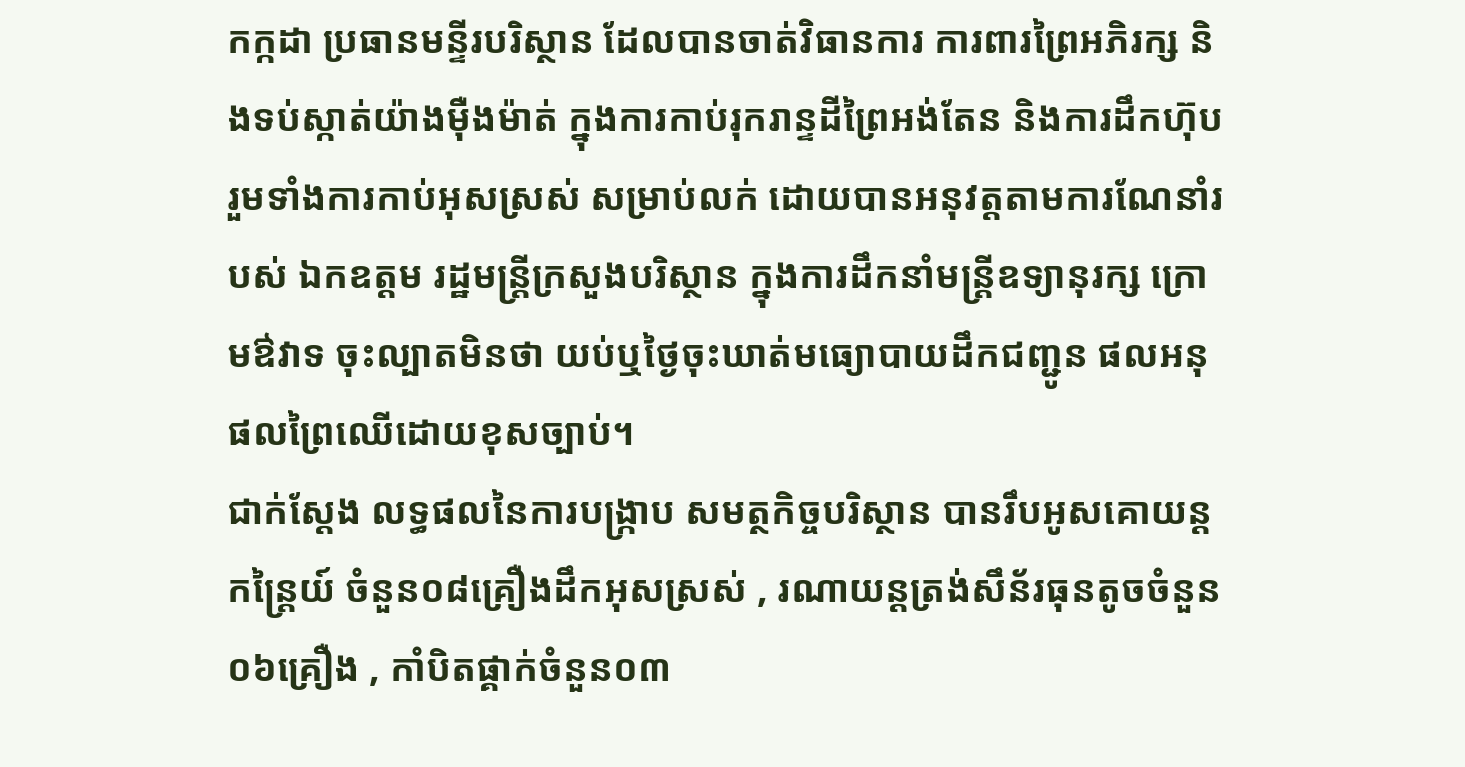កក្កដា ប្រធានមន្ទីរបរិស្ថាន ដែលបានចាត់វិធានការ ការពារព្រៃអភិរក្ស និងទប់ស្កាត់យ៉ាងម៉ឺងម៉ាត់ ក្នុងការកាប់រុករាន្ទដីព្រៃអង់តែន និងការដឹកហ៊ុប រួមទាំងការកាប់អុសស្រស់ សម្រាប់លក់ ដោយបានអនុវត្តតាមការណែនាំរបស់ ឯកឧត្តម រដ្ឋមន្រ្តីក្រសួងបរិស្ថាន ក្នុងការដឹកនាំមន្រ្តីឧទ្យានុរក្ស ក្រោមឳវាទ ចុះល្បាតមិនថា យប់ឬថ្ងៃចុះឃាត់មធ្យោបាយដឹកជញ្ជូន ផលអនុផលព្រៃឈើដោយខុសច្បាប់។
ជាក់ស្តែង លទ្ធផលនៃការបង្រ្កាប សមត្ថកិច្ចបរិស្ថាន បានរឹបអូសគោយន្តកន្ត្រៃយ៍ ចំនួន០៨គ្រឿងដឹកអុសស្រស់ , រណាយន្តត្រង់សឹន័រធុនតូចចំនួន០៦គ្រឿង , កាំបិតផ្គាក់ចំនួន០៣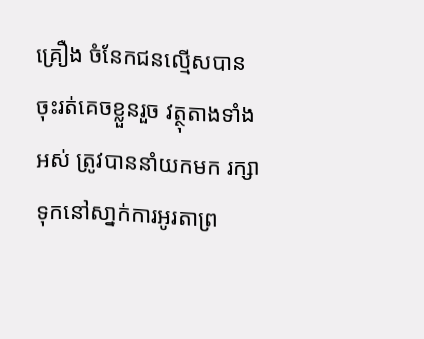គ្រឿង ចំនែកជនល្មើសបានចុះរត់គេចខ្លួនរួច វត្ថុតាងទាំងអស់ ត្រូវបាននាំយកមក រក្សាទុកនៅសា្នក់ការអូរតាព្រ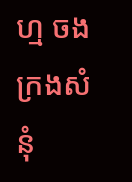ហ្ម ចងក្រងសំនុំ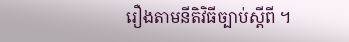រឿងតាមនីតិវិធីច្បាប់ស្តីពី ។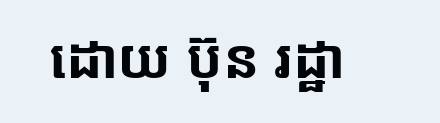ដោយ ប៊ុន រដ្ឋា